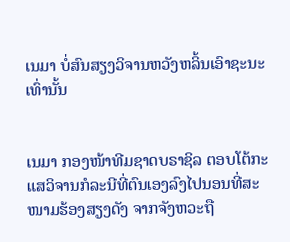ເນມາ ບໍ່ສົນສຽງວິຈານຫວັງຫລິ້ນເອົາຊະນະເທົ່ານັ້ນ


ເນມາ ກອງໜ້າທີມຊາດບຣາຊິລ ຕອບໂຕ້ກະແສວິຈານກໍລະນີທີ່ຕົນເອງລົງໄປນອນທີ່ສະໜາມຮ້ອງສຽງດັງ ຈາກຈັງຫວະຖື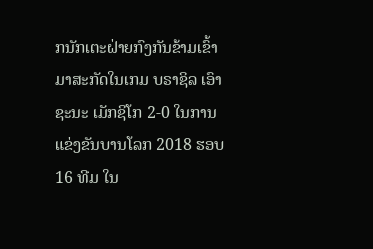ກນັກເຕະຝ່າຍກົງກັນຂ້າມເຂົ້າມາສະກັດໃນເກມ ບຣາຊິລ ເອົາຊະນະ ເມັກຊິໂກ 2-0 ໃນການແຂ່ງຂັນບານໂລກ 2018 ຮອບ 16 ທີມ ໃນ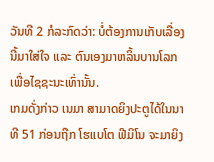ວັນທີ 2 ກໍລະກົດວ່າ: ບໍ່ຕ້ອງການເກັບເລື່ອງນີ້ມາໃສ່ໃຈ ແລະ ຕົນເອງມາຫລິ້ນບານໂລກເພື່ອໄຊຊະນະເທົ່ານັ້ນ.
ເກມດັ່ງກ່າວ ເນມາ ສາມາດຍິງປະຕູໄດ້ໃນນາທີ 51 ກ່ອນຖືກ ໂຮແບໂຕ ຟີມິໂນ ຈະມາຍິງ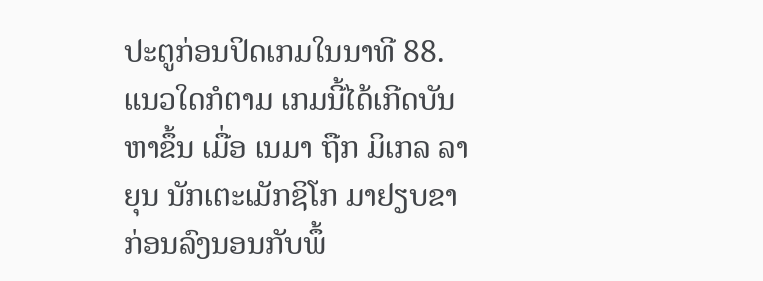ປະຕູກ່ອນປິດເກມໃນນາທີ 88. ແນວໃດກໍຕາມ ເກມນີ້ໄດ້ເກີດບັນຫາຂຶ້ນ ເມື່ອ ເນມາ ຖືກ ມິເກລ ລາຍຸນ ນັກເຕະເມັກຊິໂກ ມາຢຽບຂາ ກ່ອນລົງນອນກັບພຶ້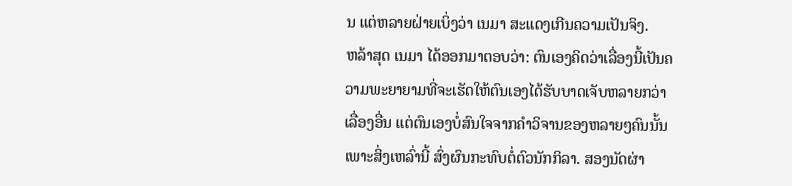ນ ແຕ່ຫລາຍຝ່າຍເບິ່ງວ່າ ເນມາ ສະແດງເກີນຄວາມເປັນຈິງ.
ຫລ້າສຸດ ເນມາ ໄດ້ອອກມາຕອບວ່າ: ຕົນເອງຄິດວ່າເລື່ອງນີ້ເປັນຄວາມພະຍາຍາມທີ່ຈະເຮັດໃຫ້ຕົນເອງໄດ້ຮັບບາດເຈັບຫລາຍກວ່າເລື່ອງອື່ນ ແຕ່ຕົນເອງບໍ່ສົນໃຈຈາກຄໍາວິຈານຂອງຫລາຍໆຄົນນັ້ນ ເພາະສິ່ງເຫລົ່ານີ້ ສົ່ງຜົນກະທົບຕໍ່ຕົວນັກກິລາ. ສອງນັດຜ່າ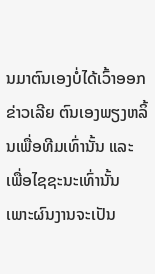ນມາຕົນເອງບໍ່ໄດ້ເວົ້າອອກຂ່າວເລີຍ ຕົນເອງພຽງຫລິ້ນເພື່ອທີມເທົ່ານັ້ນ ແລະ ເພື່ອໄຊຊະນະເທົ່ານັ້ນ ເພາະຜົນງານຈະເປັນ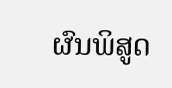ຜົນພິສູດ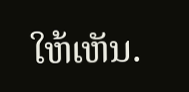ໃຫ້ເຫັນ.